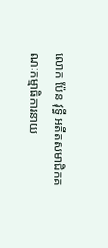លោក ប៉ែន វុទ្ធី អតីតសមាជិកគណៈកម្មាធិការនាយ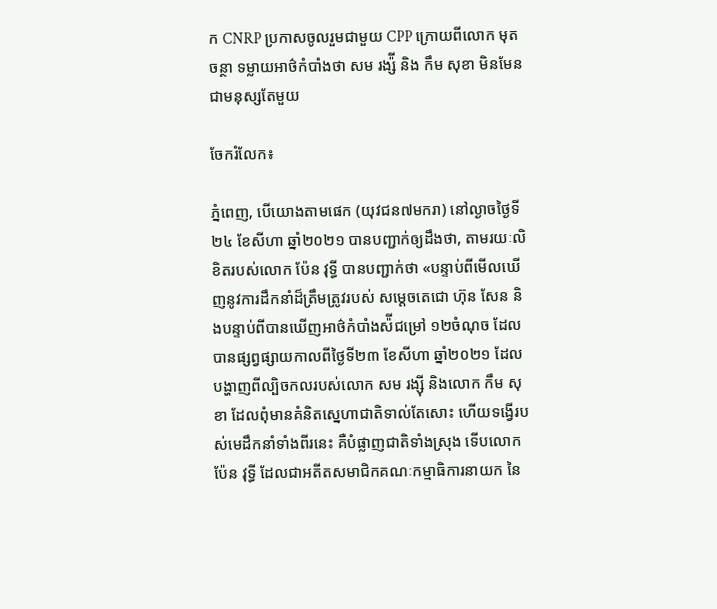ក CNRP ប្រកាសចូលរួមជាមួយ CPP ក្រោយពីលោក មុត ចន្ថា ទម្លាយអាថ៌កំបាំងថា សម រង្ស៉ី និង កឹម សុខា មិនមែនជាមនុស្សតែមួយ

ចែករំលែក៖

ភ្នំពេញ, បើយោងតាមផេក (យុវជន៧មករា) នៅល្ងាចថ្ងៃទី២៤ ខែសីហា ឆ្នាំ២០២១ បានបញ្ជាក់ឲ្យដឹងថា, តាមរយៈលិខិតរបស់លោក ប៉ែន វុទ្ធី បានបញ្ជាក់ថា «បន្ទាប់ពីមើលឃើញនូវការដឹកនាំដ៏ត្រឹមត្រូវរបស់ សម្តេចតេជោ ហ៊ុន សែន និងបន្ទាប់ពីបានឃើញអាថ៌កំបាំងស៉ីជម្រៅ ១២ចំណុច ដែលបានផ្សព្វផ្សាយកាលពីថ្ងៃទី២៣ ខែសីហា ឆ្នាំ២០២១ ដែលបង្ហាញពីល្បិចកលរបស់លោក សម រង្ស៊ី និងលោក កឹម សុខា ដែលពុំមានគំនិតស្នេហាជាតិទាល់តែសោះ ហើយទង្វើរបស់មេដឹកនាំទាំងពីរនេះ គឺបំផ្លាញជាតិទាំងស្រុង ទើបលោក ប៉ែន វុទ្ធី ដែលជាអតីតសមាជិកគណៈកម្មាធិការនាយក នៃ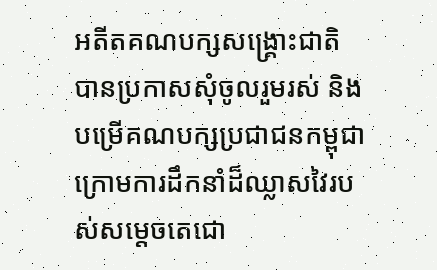អតីតគណបក្សសង្គ្រោះជាតិ បានប្រកាសសុំចូលរួមរស់ និងបម្រើគណបក្សប្រជាជនកម្ពុជាក្រោមការដឹកនាំដ៏ឈ្លាសវៃរបស់សម្តេចតេជោ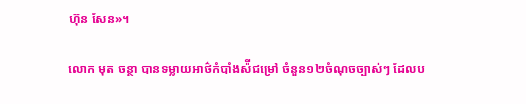ហ៊ុន សែន»។

លោក មុត ចន្ថា បានទម្លាយអាថ៌កំបាំងស៉ីជម្រៅ ចំនួន១២ចំណុចច្បាស់ៗ ដែលប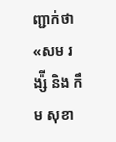ញ្ជាក់ថា «សម រង្ស៉ី និង កឹម សុខា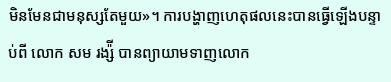មិនមែនជាមនុស្សតែមួយ»។ ការបង្ហាញហេតុផលនេះបានធ្វើឡើងបន្ទាប់ពី លោក សម រង្ស៉ី បានព្យាយាមទាញលោក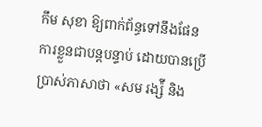កឹម សុខា ឱ្យពាក់ព័ន្ធទៅនឹងផែនការខ្លួនជាបន្តបន្ទាប់ ដោយបានប្រើប្រាស់ភាសាថា «សម រង្ស៉ី និង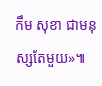កឹម សុខា ជាមនុស្សតែមួយ»៕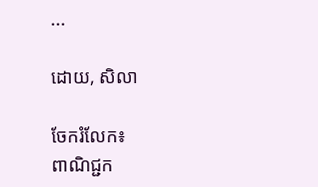...

ដោយ, សិលា

ចែករំលែក៖
ពាណិជ្ជក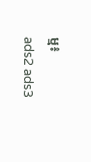ម្ម៖
ads2 ads3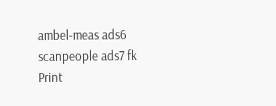ambel-meas ads6 scanpeople ads7 fk Print